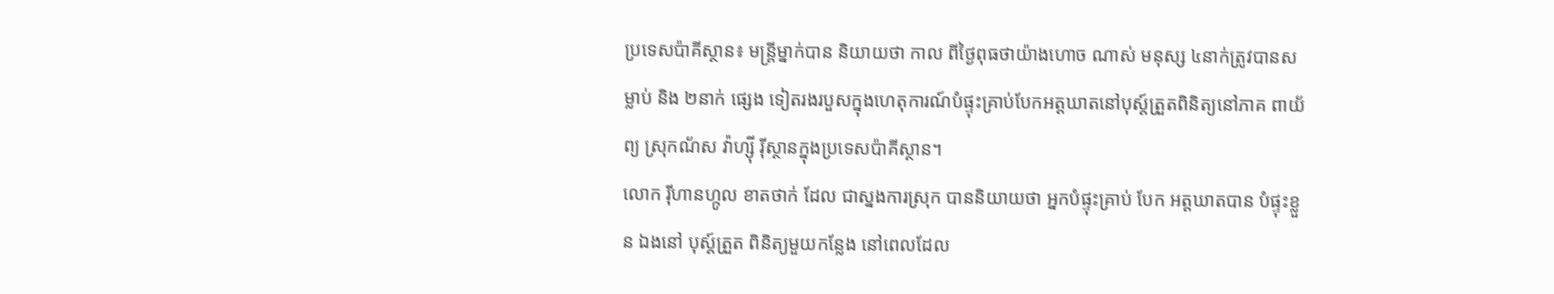ប្រទេសប៉ាគីស្ថាន៖ មន្ត្រីម្នាក់បាន និយាយថា កាល ពីថ្ងៃពុធថាយ៉ាងហោច ណាស់ មនុស្ស ៤នាក់ត្រូវបានសម្លាប់ និង ២នាក់ ផ្សេង ទៀតរងរបួសក្នុងហេតុការណ៍បំផ្ទុះគ្រាប់បែកអត្តឃាតនៅបុស្ត៍ត្រួតពិនិត្យនៅភាគ ពាយ័ព្យ ស្រុកណ័ស វ៉ាហ្ស៊ី រ៉ីស្ថានក្នុងប្រទេសប៉ាគីស្ថាន។
លោក រ៉ីហានហ្កូល ខាតថាក់ ដែល ជាស្នងការស្រុក បាននិយាយថា អ្នកបំផ្ទុះគ្រាប់ បែក អត្តឃាតបាន បំផ្ទុះខ្លួន ឯងនៅ បុស្ត៍ត្រួត ពិនិត្យមួយកន្លែង នៅពេលដែល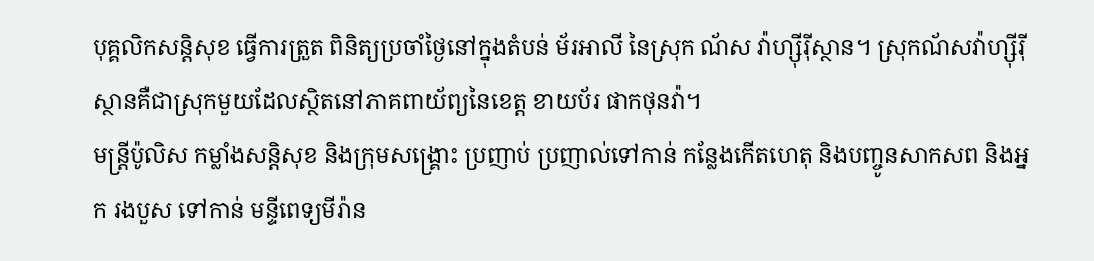បុគ្គលិកសន្តិសុខ ធ្វើការត្រួត ពិនិត្យប្រចាំថ្ងៃនៅក្នុងតំបន់ ម័រអាលី នៃស្រុក ណ័ស វ៉ាហ្ស៊ីរ៉ីស្ថាន។ ស្រុកណ័សវ៉ាហ្ស៊ីរ៉ីស្ថានគឺជាស្រុកមួយដែលស្ថិតនៅភាគពាយ័ព្យនៃខេត្ត ខាយប័រ ផាកថុនវ៉ា។
មន្ត្រីប៉ូលិស កម្លាំងសន្តិសុខ និងក្រុមសង្គ្រោះ ប្រញាប់ ប្រញាល់ទៅកាន់ កន្លែងកើតហេតុ និងបញ្ចូនសាកសព និងអ្នក រងបួស ទៅកាន់ មន្ទីពេទ្យមីរ៉ាន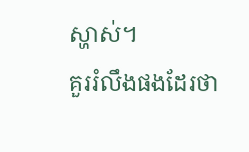ស្ហាស់។
គួររំលឹងផងដែរថា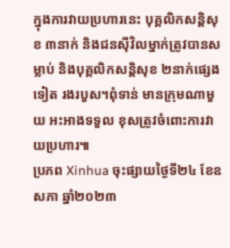ក្នុងការវាយប្រហារនេះ បុគ្គលិកសន្តិសុខ ៣នាក់ និងជនស៊ីវិលម្នាក់ត្រូវបានសម្លាប់ និងបុគ្គលិកសន្តិសុខ ២នាក់ផ្សេងទៀត រងរបួស។ពុំទាន់ មានក្រុមណាមួយ អះអាងទទួល ខុសត្រូវចំពោះការវាយប្រហារ៕
ប្រភព Xinhua ចុះផ្សាយថ្ងៃទី២៤ ខែឧសភា ឆ្នាំ២០២៣